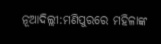ନୂଆଦିଲ୍ଲୀ:ମଣିପୁରରେ ମହିଳାଙ୍କ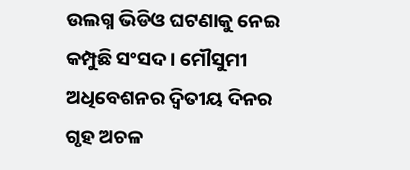ଉଲଗ୍ନ ଭିଡିଓ ଘଟଣାକୁ ନେଇ କମ୍ପୁଛି ସଂସଦ । ମୌସୁମୀ ଅଧିବେଶନର ଦ୍ବିତୀୟ ଦିନର ଗୃହ ଅଚଳ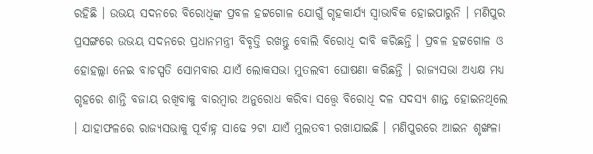ରହିଛି । ଉଭୟ ସଦନରେ ବିରୋଧିଙ୍କ ପ୍ରବଳ ହଟ୍ଟଗୋଳ ଯୋଗୁଁ ଗୃହକାର୍ଯ୍ୟ ସ୍ବାଭାବିକ ହୋଇପାରୁନି । ମଣିପୁର ପ୍ରସଙ୍ଗରେ ଉଭୟ ସଦନରେ ପ୍ରଧାନମନ୍ତ୍ରୀ ବିବୃତ୍ତି ରଖନ୍ତୁ ବୋଲି ବିରୋଧି ଦାବି କରିଛନ୍ତି । ପ୍ରବଳ ହଟ୍ଟଗୋଳ ଓ ହୋହଲ୍ଲା ନେଇ ବାଚସ୍ପତି ସୋମବାର ଯାଏଁ ଲୋକସଭା ମୁତଲବୀ ଘୋଷଣା କରିଛନ୍ତି । ରାଜ୍ୟସଭା ଅଧ୍ୟକ୍ଷ ମଧ୍ୟ ଗୃହରେ ଶାନ୍ତି ବଜାୟ ରଖିବାକୁ ବାରମ୍ବାର ଅନୁରୋଧ କରିବା ସତ୍ତ୍ବେ ବିରୋଧି ଦଳ ସଦସ୍ୟ ଶାନ୍ତ ହୋଇନଥିଲେ । ଯାହାଫଳରେ ରାଜ୍ୟସଭାକୁ ପୂର୍ବାହ୍ନ ସାଢେ ୨ଟା ଯାଏଁ ମୁଲତବୀ ରଖାଯାଇଛି । ମଣିପୁରରେ ଆଇନ ଶୃଙ୍ଖଳା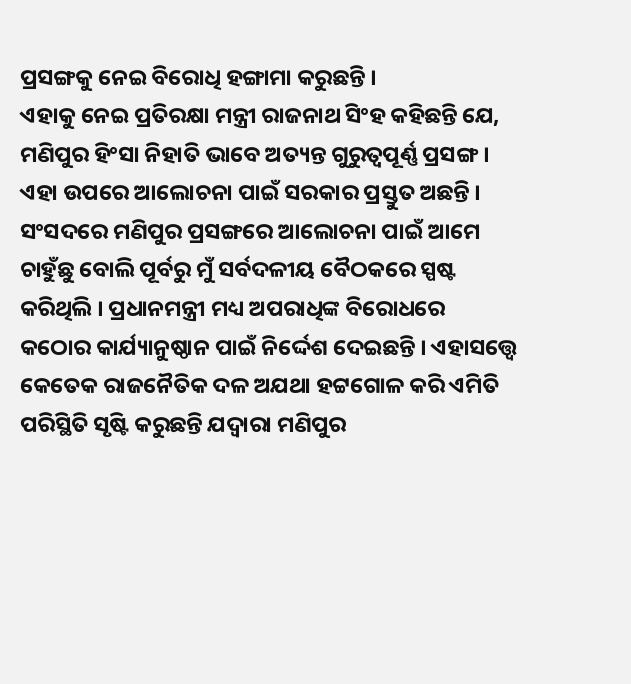ପ୍ରସଙ୍ଗକୁ ନେଇ ବିରୋଧି ହଙ୍ଗାମା କରୁଛନ୍ତି ।
ଏହାକୁ ନେଇ ପ୍ରତିରକ୍ଷା ମନ୍ତ୍ରୀ ରାଜନାଥ ସିଂହ କହିଛନ୍ତି ଯେ, ମଣିପୁର ହିଂସା ନିହାତି ଭାବେ ଅତ୍ୟନ୍ତ ଗୁରୁତ୍ବପୂର୍ଣ୍ଣ ପ୍ରସଙ୍ଗ । ଏହା ଉପରେ ଆଲୋଚନା ପାଇଁ ସରକାର ପ୍ରସ୍ତୁତ ଅଛନ୍ତି । ସଂସଦରେ ମଣିପୁର ପ୍ରସଙ୍ଗରେ ଆଲୋଚନା ପାଇଁ ଆମେ ଚାହୁଁଛୁ ବୋଲି ପୂର୍ବରୁ ମୁଁ ସର୍ବଦଳୀୟ ବୈଠକରେ ସ୍ପଷ୍ଟ କରିଥିଲି । ପ୍ରଧାନମନ୍ତ୍ରୀ ମଧ୍ୟ ଅପରାଧିଙ୍କ ବିରୋଧରେ କଠୋର କାର୍ଯ୍ୟାନୁଷ୍ଠାନ ପାଇଁ ନିର୍ଦ୍ଦେଶ ଦେଇଛନ୍ତି । ଏହାସତ୍ତ୍ବେ କେତେକ ରାଜନୈତିକ ଦଳ ଅଯଥା ହଟ୍ଟଗୋଳ କରି ଏମିତି ପରିସ୍ଥିତି ସୃଷ୍ଟି କରୁଛନ୍ତି ଯଦ୍ବାରା ମଣିପୁର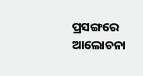ପ୍ରସଙ୍ଗରେ ଆଲୋଚନା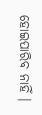ହୋଇପାରିବ ନାହିଁ ।